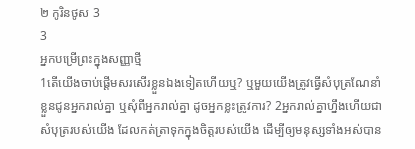២ កូរិនថូស 3
3
អ្នកបម្រើព្រះក្នុងសញ្ញាថ្មី
1តើយើងចាប់ផ្ដើមសរសើរខ្លួនឯងទៀតហើយឬ? ឬមួយយើងត្រូវធ្វើសំបុត្រណែនាំខ្លួនជូនអ្នករាល់គ្នា ឬសុំពីអ្នករាល់គ្នា ដូចអ្នកខ្លះត្រូវការ? 2អ្នករាល់គ្នាហ្នឹងហើយជាសំបុត្ររបស់យើង ដែលកត់ត្រាទុកក្នុងចិត្តរបស់យើង ដើម្បីឲ្យមនុស្សទាំងអស់បាន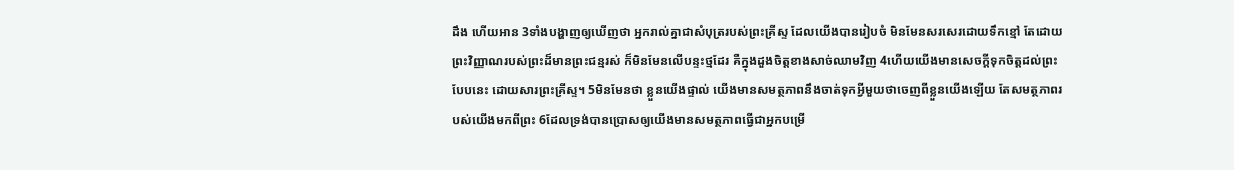ដឹង ហើយអាន 3ទាំងបង្ហាញឲ្យឃើញថា អ្នករាល់គ្នាជាសំបុត្ររបស់ព្រះគ្រីស្ទ ដែលយើងបានរៀបចំ មិនមែនសរសេរដោយទឹកខ្មៅ តែដោយព្រះវិញ្ញាណរបស់ព្រះដ៏មានព្រះជន្មរស់ ក៏មិនមែនលើបន្ទះថ្មដែរ គឺក្នុងដួងចិត្តខាងសាច់ឈាមវិញ 4ហើយយើងមានសេចក្តីទុកចិត្តដល់ព្រះបែបនេះ ដោយសារព្រះគ្រីស្ទ។ 5មិនមែនថា ខ្លួនយើងផ្ទាល់ យើងមានសមត្ថភាពនឹងចាត់ទុកអ្វីមួយថាចេញពីខ្លួនយើងឡើយ តែសមត្ថភាពរបស់យើងមកពីព្រះ 6ដែលទ្រង់បានប្រោសឲ្យយើងមានសមត្ថភាពធ្វើជាអ្នកបម្រើ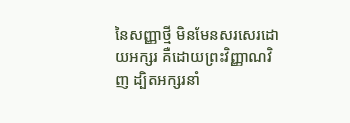នៃសញ្ញាថ្មី មិនមែនសរសេរដោយអក្សរ គឺដោយព្រះវិញ្ញាណវិញ ដ្បិតអក្សរនាំ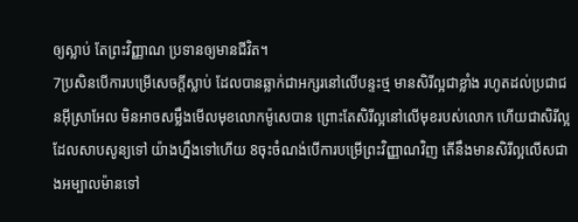ឲ្យស្លាប់ តែព្រះវិញ្ញាណ ប្រទានឲ្យមានជីវិត។
7ប្រសិនបើការបម្រើសេចក្ដីស្លាប់ ដែលបានឆ្លាក់ជាអក្សរនៅលើបន្ទះថ្ម មានសិរីល្អជាខ្លាំង រហូតដល់ប្រជាជនអ៊ីស្រាអែល មិនអាចសម្លឹងមើលមុខលោកម៉ូសេបាន ព្រោះតែសិរីល្អនៅលើមុខរបស់លោក ហើយជាសិរីល្អដែលសាបសូន្យទៅ យ៉ាងហ្នឹងទៅហើយ 8ចុះចំណង់បើការបម្រើព្រះវិញ្ញាណវិញ តើនឹងមានសិរីល្អលើសជាងអម្បាលម៉ានទៅ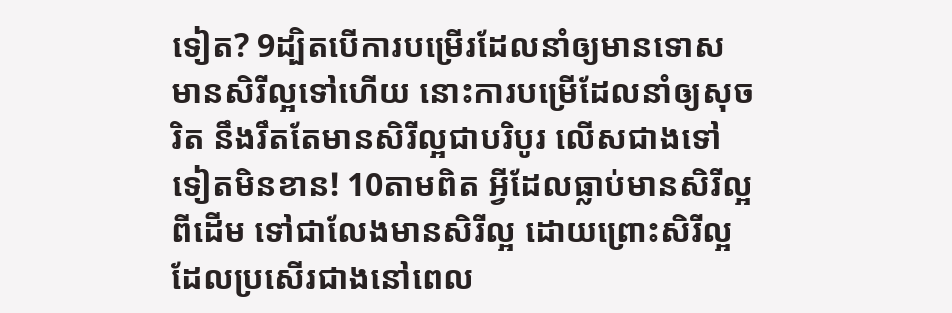ទៀត? 9ដ្បិតបើការបម្រើរដែលនាំឲ្យមានទោស មានសិរីល្អទៅហើយ នោះការបម្រើដែលនាំឲ្យសុចរិត នឹងរឹតតែមានសិរីល្អជាបរិបូរ លើសជាងទៅទៀតមិនខាន! 10តាមពិត អ្វីដែលធ្លាប់មានសិរីល្អពីដើម ទៅជាលែងមានសិរីល្អ ដោយព្រោះសិរីល្អដែលប្រសើរជាងនៅពេល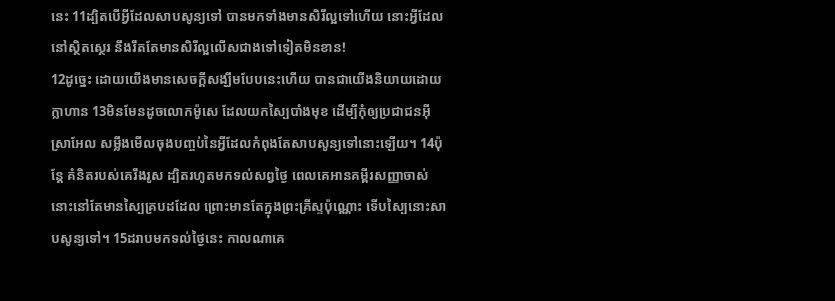នេះ 11ដ្បិតបើអ្វីដែលសាបសូន្យទៅ បានមកទាំងមានសិរីល្អទៅហើយ នោះអ្វីដែលនៅស្ថិតស្ថេរ នឹងរឹតតែមានសិរីល្អលើសជាងទៅទៀតមិនខាន!
12ដូច្នេះ ដោយយើងមានសេចក្តីសង្ឃឹមបែបនេះហើយ បានជាយើងនិយាយដោយក្លាហាន 13មិនមែនដូចលោកម៉ូសេ ដែលយកស្បៃបាំងមុខ ដើម្បីកុំឲ្យប្រជាជនអ៊ីស្រាអែល សម្លឹងមើលចុងបញ្ចប់នៃអ្វីដែលកំពុងតែសាបសូន្យទៅនោះឡើយ។ 14ប៉ុន្ដែ គំនិតរបស់គេរឹងរូស ដ្បិតរហូតមកទល់សព្វថ្ងៃ ពេលគេអានគម្ពីរសញ្ញាចាស់ នោះនៅតែមានស្បៃគ្របដដែល ព្រោះមានតែក្នុងព្រះគ្រីស្ទប៉ុណ្ណោះ ទើបស្បៃនោះសាបសូន្យទៅ។ 15ដរាបមកទល់ថ្ងៃនេះ កាលណាគេ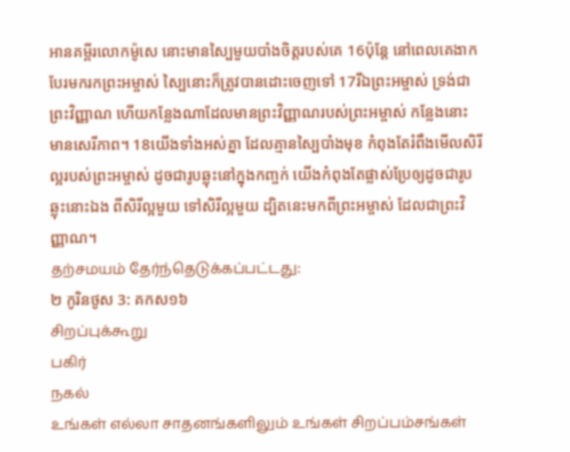អានគម្ពីរលោកម៉ូសេ នោះមានស្បៃមួយបាំងចិត្តរបស់គេ 16ប៉ុន្ដែ នៅពេលគេងាកបែរមករកព្រះអម្ចាស់ ស្បៃនោះក៏ត្រូវបានដោះចេញទៅ 17រីឯព្រះអម្ចាស់ ទ្រង់ជាព្រះវិញ្ញាណ ហើយកន្លែងណាដែលមានព្រះវិញ្ញាណរបស់ព្រះអម្ចាស់ កន្លែងនោះមានសេរីភាព។ 18យើងទាំងអស់គ្នា ដែលគ្មានស្បៃបាំងមុខ កំពុងតែរំពឹងមើលសិរីល្អរបស់ព្រះអម្ចាស់ ដូចជារូបឆ្លុះនៅក្នុងកញ្ចក់ យើងកំពុងតែផ្លាស់ប្រែឲ្យដូចជារូបឆ្លុះនោះឯង ពីសិរីល្អមួយ ទៅសិរីល្អមួយ ដ្បិតនេះមកពីព្រះអម្ចាស់ ដែលជាព្រះវិញ្ញាណ។
தற்சமயம் தேர்ந்தெடுக்கப்பட்டது:
២ កូរិនថូស 3: គកស១៦
சிறப்புக்கூறு
பகிர்
நகல்
உங்கள் எல்லா சாதனங்களிலும் உங்கள் சிறப்பம்சங்கள்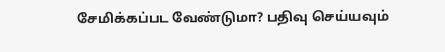சேமிக்கப்பட வேண்டுமா? பதிவு செய்யவும்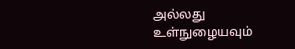அல்லது உள்நுழையவும்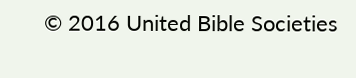© 2016 United Bible Societies